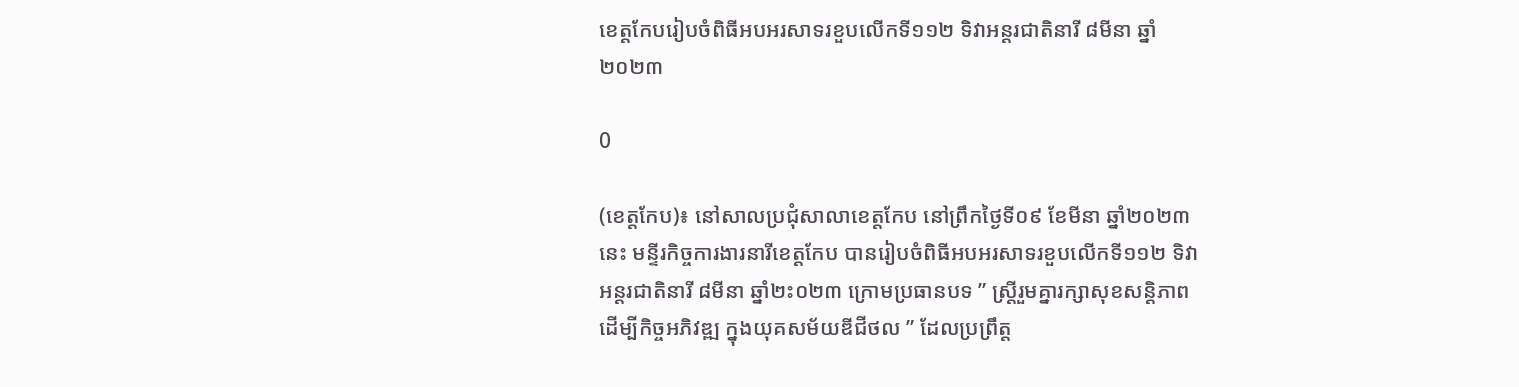ខេត្តកែបរៀបចំពិធីអបអរសាទរខួបលើកទី១១២ ទិវាអន្តរជាតិនារី ៨មីនា ឆ្នាំ២០២៣

0

(ខេត្តកែប)៖ នៅសាលប្រជុំសាលាខេត្តកែប នៅព្រឹកថ្ងៃទី០៩ ខែមីនា ឆ្នាំ២០២៣នេះ មន្ទីរកិច្ចការងារនារីខេត្តកែប បានរៀបចំពិធីអបអរសាទរខួបលើកទី១១២ ទិវាអន្តរជាតិនារី ៨មីនា ឆ្នាំ២ះ០២៣ ក្រោមប្រធានបទ ” ស្ត្រីរួមគ្នារក្សាសុខសន្តិភាព ដើម្បីកិច្ចអភិវឌ្ឍ ក្នុងយុគសម័យឌីជីថល ” ដែលប្រព្រឹត្ត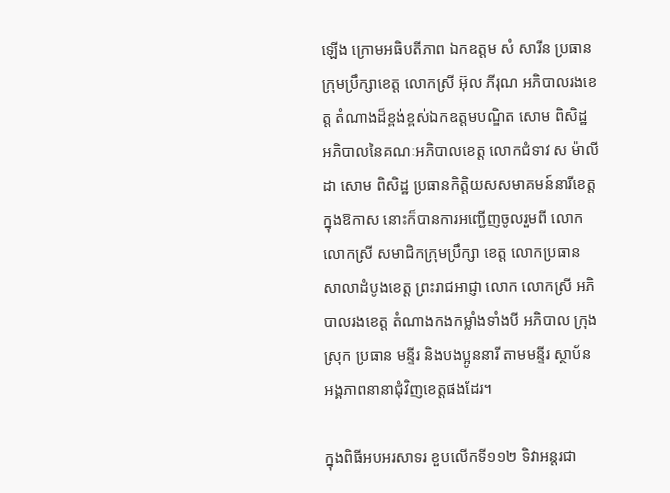ឡេីង ក្រោមអធិបតីភាព ឯកឧត្តម សំ សារីន ប្រធានក្រុមប្រឹក្សាខេត្ត លោកស្រី អ៊ុល ភីរុណ អភិបាលរងខេត្ត តំណាងដ៏ខ្ពង់ខ្ពស់ឯកឧត្តមបណ្ឌិត សោម ពិសិដ្ឋ អភិបាលនៃគណៈអភិបាលខេត្ត លោកជំទាវ ស ម៉ាលីដា សោម ពិសិដ្ឋ ប្រធានកិត្តិយសសមាគមន៍នារីខេត្ត ក្នុងឱកាស នោះក៏បានការអញ្ជើញចូលរួមពី លោក លោកស្រី សមាជិកក្រុមប្រឹក្សា ខេត្ត លោកប្រធាន សាលាដំបូងខេត្ត ព្រះរាជអាជ្ញា លោក លោកស្រី អភិបាលរងខេត្ត តំណាងកងកម្លាំងទាំងបី អភិបាល ក្រុង ស្រុក ប្រធាន មន្ទីរ និងបងប្អូននារី តាមមន្ទីរ ស្ថាប័ន អង្គភាពនានាជុំវិញខេត្តផងដែរ។

ក្នុងពិធីអបអរសាទរ ខួបលើកទី១១២ ទិវាអន្តរជា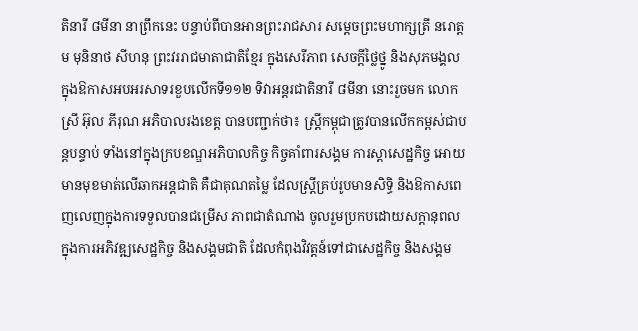តិនារី ៨មីនា នាព្រឹកនេះ បន្ទាប់ពីបានអានព្រះរាជសារ សម្តេចព្រះមហាក្សត្រី នរោត្តម មុនិនាថ សីហនុ ព្រះវររាជមាតាជាតិខ្មែរ ក្នុងសេរីភាព សេចក្តីថ្លៃថ្នូ និងសុភមង្គល ក្នុងឱកាសអបអរសាទរខួបលើកទី១១២ ទិវាអន្តរជាតិនារី ៨មីនា នោះរួចមក លោកស្រី អ៊ុល ភីរុណ អភិបាលរងខេត្ត បានបញ្ជាក់ថា៖ ស្រ្តីកម្ពុជាត្រូវបានលើកកម្ពស់ជាបន្តបន្ទាប់ ទាំងនៅក្នុងក្របខណ្ឌអភិបាលកិច្ច កិច្ចគាំពារសង្គម ការស្តាសេដ្ឋកិច្ច អោយមានមុខមាត់លើឆាកអន្តជាតិ គឺជាគុណតម្លៃ ដែលស្រ្តីគ្រប់រូបមានសិទ្ធិ និងឱកាសពេញលេញក្នុងការទទួលបានជម្រើស ភាពជាតំណាង ចូលរួមប្រកបដោយសក្តានុពល ក្នុងការអភិវឌ្ឍសេដ្ឋកិច្ច និងសង្គមជាតិ ដែលកំពុងវិវត្តន៍ទៅជាសេដ្ឋកិច្ច និងសង្គម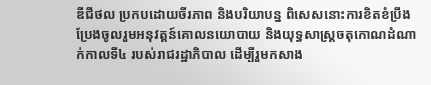ឌីជីថល ប្រកបដោយចីរភាព និងបរិយាបន្ន ពិសេសនោះការខិតខំប្រឹងប្រែងចូលរួមអនុវត្តន៍គោលនយោបាយ និងយុទ្ធសាស្ត្រចតុកោណដំណាក់កាលទី៤ របស់រាជរដ្ឋាភិបាល ដើម្បីរួមកសាង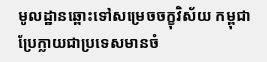មូលដ្ឋានឆ្ពោះទៅសម្រេចចក្ខុវិស័យ កម្ពុជាប្រែក្លាយជាប្រទេសមានចំ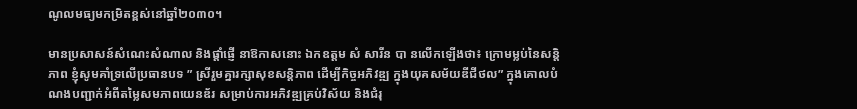ណូលមធ្យមកម្រិតខ្ពស់នៅឆ្នាំ២០៣០។

មានប្រសាសន៍សំណេះសំណាល និងផ្តាំផ្ញើ នាឱកាសនោះ ឯកឧត្តម សំ សារីន បា នលេីកឡេីងថា៖ ក្រោមម្លប់នៃសន្តិភាព ខ្ញុំសូមគាំទ្រលើប្រធានបទ ” ស្រីរួមគ្នារក្សាសុខសន្តិភាព ដើម្បីកិច្ចអភិវឌ្ឍ ក្នុងយុគសម័យឌីជីថល” ក្នុងគោលបំណងបញ្ជាក់អំពីតម្លៃសមភាពយេនឌ័រ សម្រាប់ការអភិវឌ្ឍគ្រប់វិស័យ និងជំរុ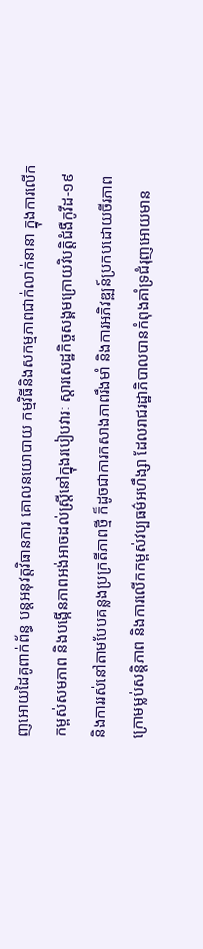ញអោយដៃគូពាក់ព័ន្ធ បន្តអនុវត្តវិធានការ គោលនយោបាយ កម្មវិធីនិងសកម្មភាពជាក់លាក់នានា ក្នុងការលើកកម្ពស់សមភាព និងបង្កើនភាពអង់អាចដល់ស្ត្រីនៅក្នុងរបៀបវារៈ ស្តារសេដ្ឋកិច្ចសង្គមក្រោយវិបត្តិជំងឺកូវីដ-១៩ និងការរស់នៅតាមបែបគន្លងប្រក្រតីភាពថ្មី ក៏ដូចជាការកសាងភាពរឹងមាំ និងការអភិវឌ្ឍន៍ប្រកបដោយចីរភាព ក្រោមម្លប់សន្តិភាព និងការលើកកម្ពស់វប្បធម៌អហឹង្សា ដែលរាជរដ្ឋាភិបាលបានកំពុងគាំទ្រជំរុញអោយមាន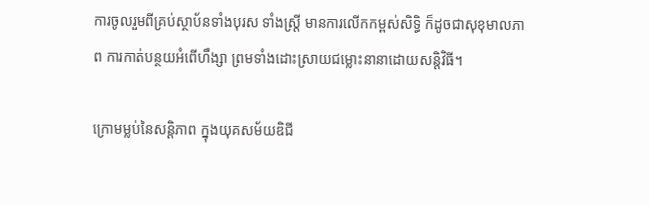ការចូលរួមពីគ្រប់ស្ថាប័នទាំងបុរស ទាំងស្ត្រី មានការលើកកម្ពស់សិទ្ធិ ក៏ដូចជាសុខុមាលភាព ការកាត់បន្ថយអំពើហឹង្សា ព្រមទាំងដោះស្រាយជម្លោះនានាដោយសន្តិវិធី។

ក្រោមម្លប់នៃសន្តិភាព ក្នុងយុគសម័យឌិជី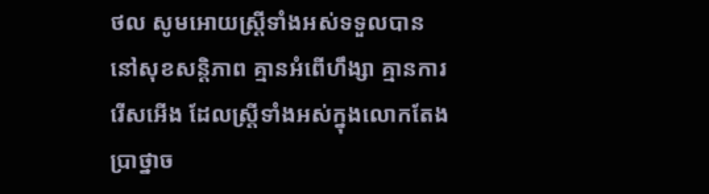ថល សូមអោយស្ត្រីទាំងអស់ទទួលបាននៅសុខសន្តិភាព គ្មានអំពើហឹង្សា គ្មានការរើសអើង ដែលស្រី្តទាំងអស់ក្នុងលោកតែងប្រាថ្នាច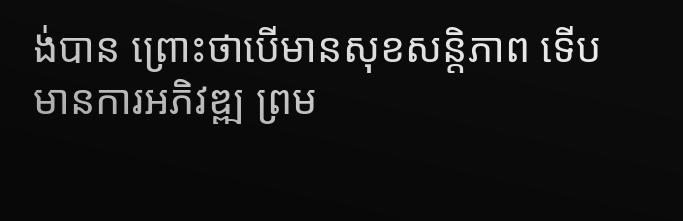ង់បាន ព្រោះថាបើមានសុខសន្តិភាព ទើបមានការអភិវឌ្ឍ ព្រម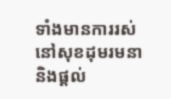ទាំងមានការរស់នៅសុខដុមរមនា និងផ្តល់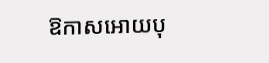ឱកាសអោយបុ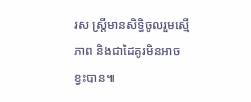រស ស្ត្រីមានសិទ្ធិចូលរួមស្មើភាព និងជាដៃគូរមិនអាចខ្វះបាន៕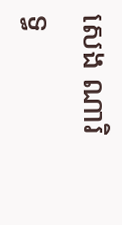សេង ណារិទ្ធ